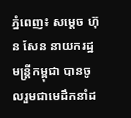ភ្នំពេញ៖ សម្ដេច ហ៊ុន សែន នាយករដ្ឋមន្ដ្រីកម្ពុជា បានចូលរួមជាមេដឹកនាំដ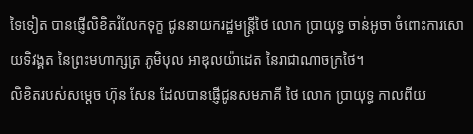ទៃទៀត បានផ្ញើលិខិតរំលែកទុក្ខ ជូននាយករដ្ឋមន្ត្រីថៃ លោក ប្រាយុទ្ធ ចាន់អូចា ចំពោះការសោយទិវង្គត នៃព្រះមហាក្សត្រ ភូមិបុល អាឌុលយ៉ាដេត នៃរាជាណាចក្រថៃ។
លិខិតរបស់សម្តេច ហ៊ុន សែន ដែលបានផ្ញើជូនសមភាគី ថៃ លោក ប្រាយុទ្ធ កាលពីយ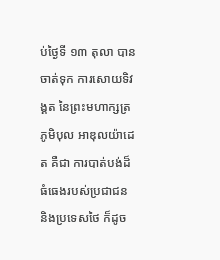ប់ថ្ងៃទី ១៣ តុលា បានចាត់ទុក ការសោយទិវង្គត នៃព្រះមហាក្សត្រ ភូមិបុល អាឌុលយ៉ាដេត គឺជា ការបាត់បង់ដ៏ធំធេងរបស់ប្រជាជន និងប្រទេសថៃ ក៏ដូច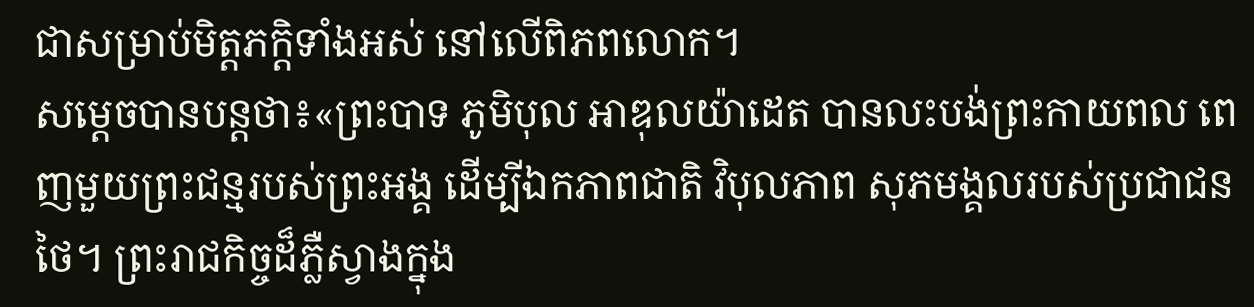ជាសម្រាប់មិត្តភក្ដិទាំងអស់ នៅលើពិភពលោក។
សម្ដេចបានបន្តថា៖«ព្រះបាទ ភូមិបុល អាឌុលយ៉ាដេត បានលះបង់ព្រះកាយពល ពេញមួយព្រះជន្មរបស់ព្រះអង្គ ដើម្បីឯកភាពជាតិ វិបុលភាព សុភមង្គលរបស់ប្រជាជនថៃ។ ព្រះរាជកិច្ចដ៏ភ្លឺស្វាងក្នុង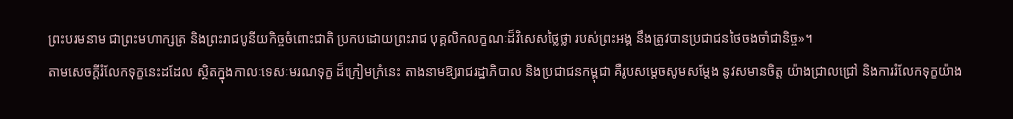ព្រះបរមនាម ជាព្រះមហាក្សត្រ និងព្រះរាជបូនីយកិច្ចចំពោះជាតិ ប្រកបដោយព្រះរាជ បុគ្គលិកលក្ខណៈដ៏វិសេសថ្លៃថ្លា របស់ព្រះអង្គ នឹងត្រូវបានប្រជាជនថៃចងចាំជានិច្ច»។
តាមសេចក្ដីរំលែកទុក្ខនេះដដែល ស្ថិតក្នុងកាលៈទេសៈមរណទុក្ខ ដ៏ក្រៀមក្រំនេះ តាងនាមឱ្យរាជរដ្ឋាភិបាល និងប្រជាជនកម្ពុជា គឺរូបសម្ដេចសូមសម្ដែង នូវសមានចិត្ដ យ៉ាងជ្រាលជ្រៅ និងការរំលែកទុក្ខយ៉ាង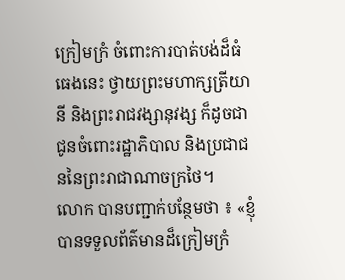ក្រៀមក្រំ ចំពោះការបាត់បង់ដ៏ធំធេងនេះ ថ្វាយព្រះមហាក្សត្រីយានី និងព្រះរាជវង្សានុវង្ស ក៏ដូចជាជូនចំពោះរដ្ឋាភិបាល និងប្រជាជននៃព្រះរាជាណាចក្រថៃ។
លោក បានបញ្ជាក់បន្ថែមថា ៖ «ខ្ញុំបានទទួលព័ត៌មានដ៏ក្រៀមក្រំ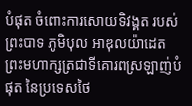បំផុត ចំពោះការសោយទិវង្គត របស់ព្រះបាទ ភូមិបុល អាឌុលយ៉ាដេត ព្រះមហាក្សត្រជាទីគោរពស្រឡាញ់បំផុត នៃប្រទេសថៃ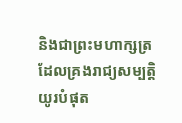និងជាព្រះមហាក្សត្រ ដែលគ្រងរាជ្យសម្បត្តិយូរបំផុត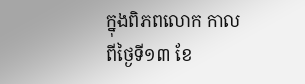ក្នុងពិភពលោក កាលពីថ្ងៃទី១៣ ខែ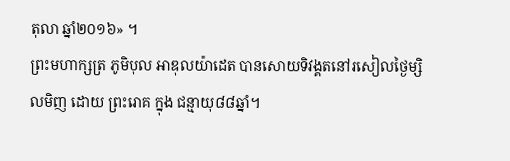តុលា ឆ្នាំ២០១៦» ។
ព្រះមហាក្សត្រ ភូមិបុល អាឌុលយ៉ាដេត បានសោយទិវង្គតនៅរសៀលថ្ងៃម្សិលមិញ ដោយ ព្រះរោគ ក្នុង ជន្មាយុ៨៨ឆ្នាំ។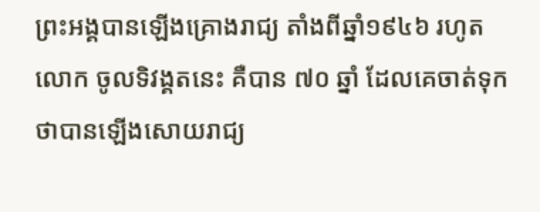ព្រះអង្គបានឡើងគ្រោងរាជ្យ តាំងពីឆ្នាំ១៩៤៦ រហូតលោក ចូលទិវង្គតនេះ គឺបាន ៧០ ឆ្នាំ ដែលគេចាត់ទុកថាបានឡើងសោយរាជ្យ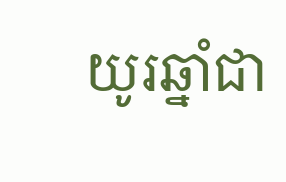យូរឆ្នាំជា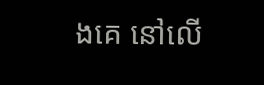ងគេ នៅលើ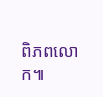ពិភពលោក៕